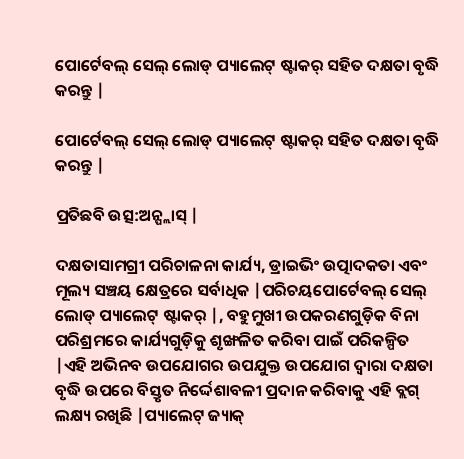ପୋର୍ଟେବଲ୍ ସେଲ୍ ଲୋଡ୍ ପ୍ୟାଲେଟ୍ ଷ୍ଟାକର୍ ସହିତ ଦକ୍ଷତା ବୃଦ୍ଧି କରନ୍ତୁ |

ପୋର୍ଟେବଲ୍ ସେଲ୍ ଲୋଡ୍ ପ୍ୟାଲେଟ୍ ଷ୍ଟାକର୍ ସହିତ ଦକ୍ଷତା ବୃଦ୍ଧି କରନ୍ତୁ |

ପ୍ରତିଛବି ଉତ୍ସ:ଅନ୍ପ୍ଲାସ୍ |

ଦକ୍ଷତାସାମଗ୍ରୀ ପରିଚାଳନା କାର୍ଯ୍ୟ, ଡ୍ରାଇଭିଂ ଉତ୍ପାଦକତା ଏବଂ ମୂଲ୍ୟ ସଞ୍ଚୟ କ୍ଷେତ୍ରରେ ସର୍ବାଧିକ |ପରିଚୟପୋର୍ଟେବଲ୍ ସେଲ୍ ଲୋଡ୍ ପ୍ୟାଲେଟ୍ ଷ୍ଟାକର୍ |, ବହୁମୁଖୀ ଉପକରଣଗୁଡ଼ିକ ବିନା ପରିଶ୍ରମରେ କାର୍ଯ୍ୟଗୁଡ଼ିକୁ ଶୃଙ୍ଖଳିତ କରିବା ପାଇଁ ପରିକଳ୍ପିତ |ଏହି ଅଭିନବ ଉପଯୋଗର ଉପଯୁକ୍ତ ଉପଯୋଗ ଦ୍ୱାରା ଦକ୍ଷତା ବୃଦ୍ଧି ଉପରେ ବିସ୍ତୃତ ନିର୍ଦ୍ଦେଶାବଳୀ ପ୍ରଦାନ କରିବାକୁ ଏହି ବ୍ଲଗ୍ ଲକ୍ଷ୍ୟ ରଖିଛି |ପ୍ୟାଲେଟ୍ ଜ୍ୟାକ୍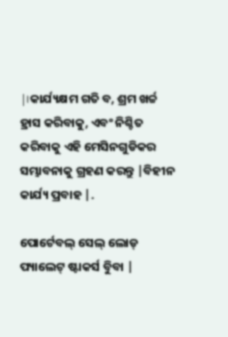|।କାର୍ଯ୍ୟକ୍ଷମ ଗତି ବ, ଶ୍ରମ ଖର୍ଚ୍ଚ ହ୍ରାସ କରିବାକୁ, ଏବଂ ନିଶ୍ଚିତ କରିବାକୁ ଏହି ମେସିନଗୁଡିକର ସମ୍ଭାବନାକୁ ଗ୍ରହଣ କରନ୍ତୁ |ବିହୀନ କାର୍ଯ୍ୟ ପ୍ରବାହ |.

ପୋର୍ଟେବଲ୍ ସେଲ୍ ଲୋଡ୍ ପ୍ୟାଲେଟ୍ ଷ୍ଟାକର୍ସ ବୁିବା |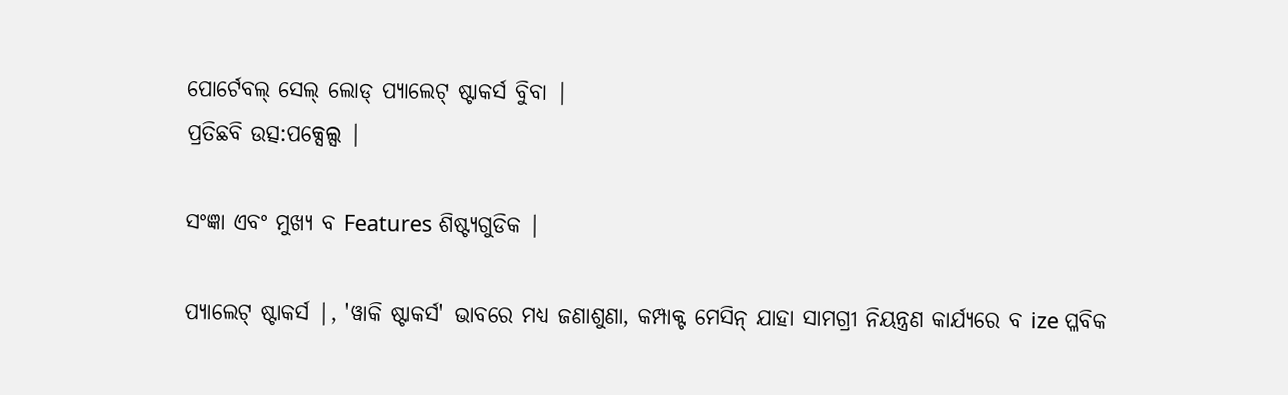ପୋର୍ଟେବଲ୍ ସେଲ୍ ଲୋଡ୍ ପ୍ୟାଲେଟ୍ ଷ୍ଟାକର୍ସ ବୁିବା |
ପ୍ରତିଛବି ଉତ୍ସ:ପକ୍ସେଲ୍ସ |

ସଂଜ୍ଞା ଏବଂ ମୁଖ୍ୟ ବ Features ଶିଷ୍ଟ୍ୟଗୁଡିକ |

ପ୍ୟାଲେଟ୍ ଷ୍ଟାକର୍ସ |, 'ୱାକି ଷ୍ଟାକର୍ସ' ଭାବରେ ମଧ୍ୟ ଜଣାଶୁଣା, କମ୍ପାକ୍ଟ ମେସିନ୍ ଯାହା ସାମଗ୍ରୀ ନିୟନ୍ତ୍ରଣ କାର୍ଯ୍ୟରେ ବ ize ପ୍ଳବିକ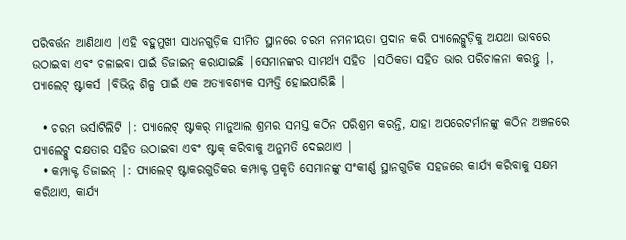ପରିବର୍ତ୍ତନ ଆଣିଥାଏ |ଏହି ବହୁମୁଖୀ ସାଧନଗୁଡ଼ିକ ସୀମିତ ସ୍ଥାନରେ ଚରମ ନମନୀୟତା ପ୍ରଦାନ କରି ପ୍ୟାଲେଟ୍ଗୁଡ଼ିକୁ ଅଯଥା ଭାବରେ ଉଠାଇବା ଏବଂ ଚଳାଇବା ପାଇଁ ଡିଜାଇନ୍ କରାଯାଇଛି |ସେମାନଙ୍କର ସାମର୍ଥ୍ୟ ସହିତ |ସଠିକତା ସହିତ ଭାର ପରିଚାଳନା କରନ୍ତୁ |, ପ୍ୟାଲେଟ୍ ଷ୍ଟାକର୍ସ |ବିଭିନ୍ନ ଶିଳ୍ପ ପାଇଁ ଏକ ଅତ୍ୟାବଶ୍ୟକ ସମ୍ପତ୍ତି ହୋଇପାରିଛି |

  • ଚରମ ଭର୍ସାଟିଲିଟି |: ପ୍ୟାଲେଟ୍ ଷ୍ଟାକର୍ ମାନୁଆଲ ଶ୍ରମର ସମସ୍ତ କଠିନ ପରିଶ୍ରମ କରନ୍ତି, ଯାହା ଅପରେଟର୍ମାନଙ୍କୁ କଠିନ ଅଞ୍ଚଳରେ ପ୍ୟାଲେଟ୍କୁ ଦକ୍ଷତାର ସହିତ ଉଠାଇବା ଏବଂ ଷ୍ଟାକ୍ କରିବାକୁ ଅନୁମତି ଦେଇଥାଏ |
  • କମ୍ପାକ୍ଟ ଡିଜାଇନ୍ |: ପ୍ୟାଲେଟ୍ ଷ୍ଟାକରଗୁଡିକର କମ୍ପାକ୍ଟ ପ୍ରକୃତି ସେମାନଙ୍କୁ ସଂକୀର୍ଣ୍ଣ ସ୍ଥାନଗୁଡିକ ସହଜରେ କାର୍ଯ୍ୟ କରିବାକୁ ସକ୍ଷମ କରିଥାଏ, କାର୍ଯ୍ୟ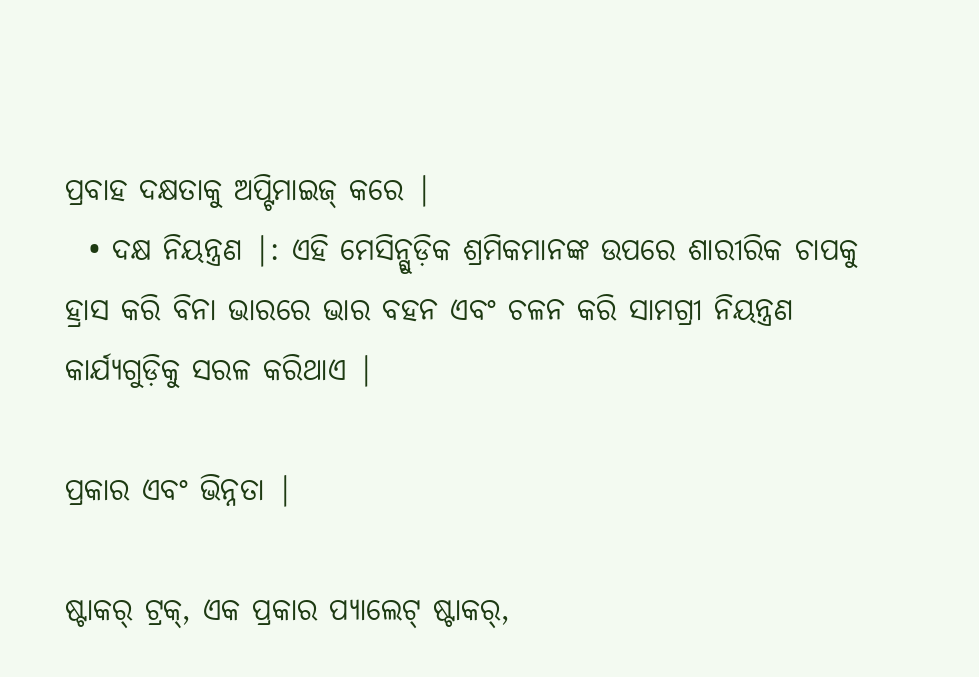ପ୍ରବାହ ଦକ୍ଷତାକୁ ଅପ୍ଟିମାଇଜ୍ କରେ |
  • ଦକ୍ଷ ନିୟନ୍ତ୍ରଣ |: ଏହି ମେସିନ୍ଗୁଡ଼ିକ ଶ୍ରମିକମାନଙ୍କ ଉପରେ ଶାରୀରିକ ଚାପକୁ ହ୍ରାସ କରି ବିନା ଭାରରେ ଭାର ବହନ ଏବଂ ଚଳନ କରି ସାମଗ୍ରୀ ନିୟନ୍ତ୍ରଣ କାର୍ଯ୍ୟଗୁଡ଼ିକୁ ସରଳ କରିଥାଏ |

ପ୍ରକାର ଏବଂ ଭିନ୍ନତା |

ଷ୍ଟାକର୍ ଟ୍ରକ୍, ଏକ ପ୍ରକାର ପ୍ୟାଲେଟ୍ ଷ୍ଟାକର୍,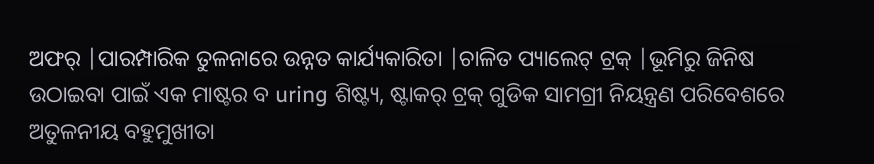ଅଫର୍ |ପାରମ୍ପାରିକ ତୁଳନାରେ ଉନ୍ନତ କାର୍ଯ୍ୟକାରିତା |ଚାଳିତ ପ୍ୟାଲେଟ୍ ଟ୍ରକ୍ |ଭୂମିରୁ ଜିନିଷ ଉଠାଇବା ପାଇଁ ଏକ ମାଷ୍ଟର ବ uring ଶିଷ୍ଟ୍ୟ, ଷ୍ଟାକର୍ ଟ୍ରକ୍ ଗୁଡିକ ସାମଗ୍ରୀ ନିୟନ୍ତ୍ରଣ ପରିବେଶରେ ଅତୁଳନୀୟ ବହୁମୁଖୀତା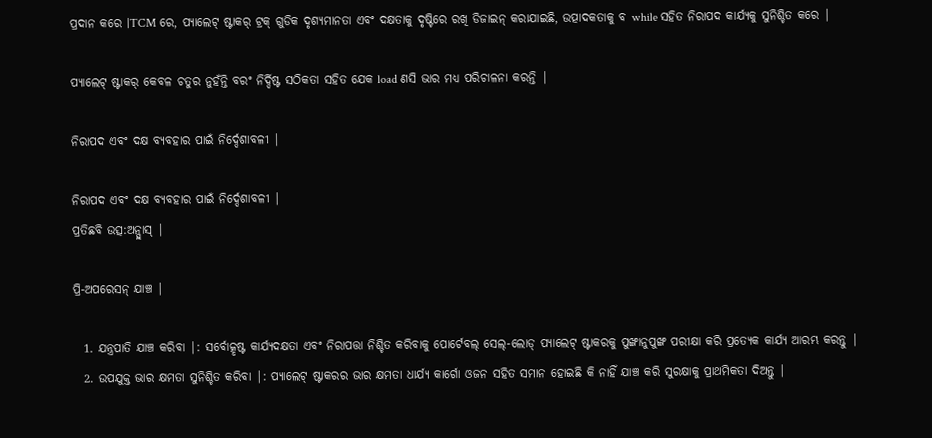ପ୍ରଦାନ କରେ |TCM ରେ, ପ୍ୟାଲେଟ୍ ଷ୍ଟାକର୍ ଟ୍ରକ୍ ଗୁଡିକ ଦୃଶ୍ୟମାନତା ଏବଂ ଦକ୍ଷତାକୁ ଦୃଷ୍ଟିରେ ରଖି ଡିଜାଇନ୍ କରାଯାଇଛି, ଉତ୍ପାଦକତାକୁ ବ while ସହିତ ନିରାପଦ କାର୍ଯ୍ୟକୁ ସୁନିଶ୍ଚିତ କରେ |

ପ୍ୟାଲେଟ୍ ଷ୍ଟାକର୍ କେବଳ ଚତୁର ନୁହଁନ୍ତି ବରଂ ନିର୍ଦ୍ଦିଷ୍ଟ ସଠିକତା ସହିତ ଯେକ load ଣସି ଭାର ମଧ୍ୟ ପରିଚାଳନା କରନ୍ତି |

ନିରାପଦ ଏବଂ ଦକ୍ଷ ବ୍ୟବହାର ପାଇଁ ନିର୍ଦ୍ଦେଶାବଳୀ |

ନିରାପଦ ଏବଂ ଦକ୍ଷ ବ୍ୟବହାର ପାଇଁ ନିର୍ଦ୍ଦେଶାବଳୀ |
ପ୍ରତିଛବି ଉତ୍ସ:ଅନ୍ପ୍ଲାସ୍ |

ପ୍ରି-ଅପରେସନ୍ ଯାଞ୍ଚ |

  1. ଯନ୍ତ୍ରପାତି ଯାଞ୍ଚ କରିବା |: ସର୍ବୋତ୍କୃଷ୍ଟ କାର୍ଯ୍ୟଦକ୍ଷତା ଏବଂ ନିରାପତ୍ତା ନିଶ୍ଚିତ କରିବାକୁ ପୋର୍ଟେବଲ୍ ସେଲ୍-ଲୋଡ୍ ପ୍ୟାଲେଟ୍ ଷ୍ଟାକରକୁ ପୁଙ୍ଖାନୁପୁଙ୍ଖ ପରୀକ୍ଷା କରି ପ୍ରତ୍ୟେକ କାର୍ଯ୍ୟ ଆରମ୍ଭ କରନ୍ତୁ |
  2. ଉପଯୁକ୍ତ ଭାର କ୍ଷମତା ସୁନିଶ୍ଚିତ କରିବା |: ପ୍ୟାଲେଟ୍ ଷ୍ଟାକରର ଭାର କ୍ଷମତା ଧାର୍ଯ୍ୟ କାର୍ଗୋ ଓଜନ ସହିତ ସମାନ ହୋଇଛି କି ନାହିଁ ଯାଞ୍ଚ କରି ସୁରକ୍ଷାକୁ ପ୍ରାଥମିକତା ଦିଅନ୍ତୁ |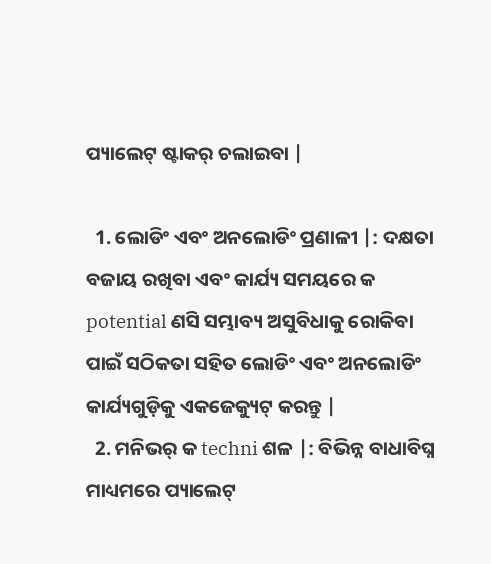ପ୍ୟାଲେଟ୍ ଷ୍ଟାକର୍ ଚଲାଇବା |

  1. ଲୋଡିଂ ଏବଂ ଅନଲୋଡିଂ ପ୍ରଣାଳୀ |: ଦକ୍ଷତା ବଜାୟ ରଖିବା ଏବଂ କାର୍ଯ୍ୟ ସମୟରେ କ potential ଣସି ସମ୍ଭାବ୍ୟ ଅସୁବିଧାକୁ ରୋକିବା ପାଇଁ ସଠିକତା ସହିତ ଲୋଡିଂ ଏବଂ ଅନଲୋଡିଂ କାର୍ଯ୍ୟଗୁଡ଼ିକୁ ଏକଜେକ୍ୟୁଟ୍ କରନ୍ତୁ |
  2. ମନିଭର୍ କ techni ଶଳ |: ବିଭିନ୍ନ ବାଧାବିଘ୍ନ ମାଧ୍ୟମରେ ପ୍ୟାଲେଟ୍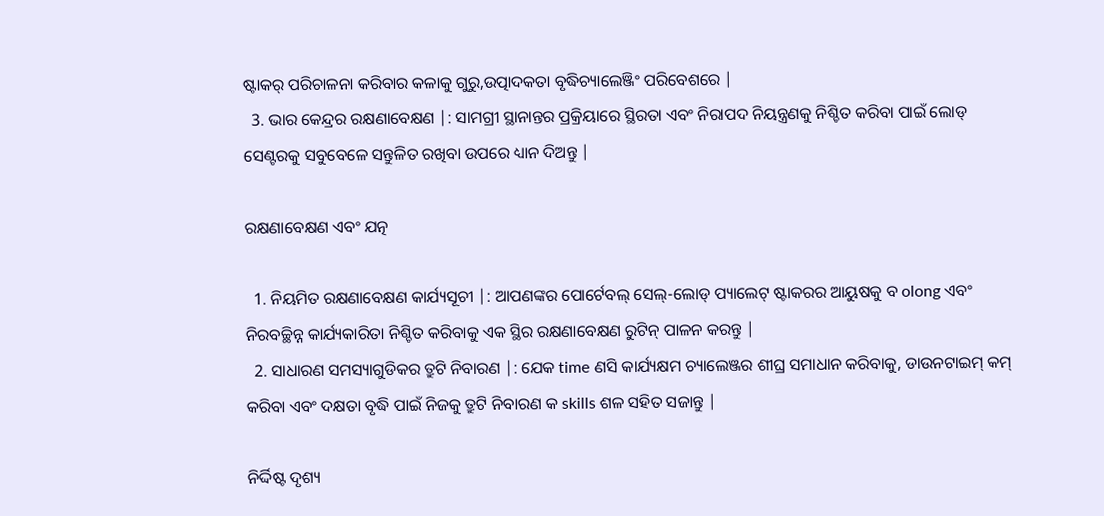ଷ୍ଟାକର୍ ପରିଚାଳନା କରିବାର କଳାକୁ ଗୁରୁ,ଉତ୍ପାଦକତା ବୃଦ୍ଧିଚ୍ୟାଲେଞ୍ଜିଂ ପରିବେଶରେ |
  3. ଭାର କେନ୍ଦ୍ରର ରକ୍ଷଣାବେକ୍ଷଣ |: ସାମଗ୍ରୀ ସ୍ଥାନାନ୍ତର ପ୍ରକ୍ରିୟାରେ ସ୍ଥିରତା ଏବଂ ନିରାପଦ ନିୟନ୍ତ୍ରଣକୁ ନିଶ୍ଚିତ କରିବା ପାଇଁ ଲୋଡ୍ ସେଣ୍ଟରକୁ ସବୁବେଳେ ସନ୍ତୁଳିତ ରଖିବା ଉପରେ ଧ୍ୟାନ ଦିଅନ୍ତୁ |

ରକ୍ଷଣାବେକ୍ଷଣ ଏବଂ ଯତ୍ନ

  1. ନିୟମିତ ରକ୍ଷଣାବେକ୍ଷଣ କାର୍ଯ୍ୟସୂଚୀ |: ଆପଣଙ୍କର ପୋର୍ଟେବଲ୍ ସେଲ୍-ଲୋଡ୍ ପ୍ୟାଲେଟ୍ ଷ୍ଟାକରର ଆୟୁଷକୁ ବ olong ଏବଂ ନିରବଚ୍ଛିନ୍ନ କାର୍ଯ୍ୟକାରିତା ନିଶ୍ଚିତ କରିବାକୁ ଏକ ସ୍ଥିର ରକ୍ଷଣାବେକ୍ଷଣ ରୁଟିନ୍ ପାଳନ କରନ୍ତୁ |
  2. ସାଧାରଣ ସମସ୍ୟାଗୁଡିକର ତ୍ରୁଟି ନିବାରଣ |: ଯେକ time ଣସି କାର୍ଯ୍ୟକ୍ଷମ ଚ୍ୟାଲେଞ୍ଜର ଶୀଘ୍ର ସମାଧାନ କରିବାକୁ, ଡାଉନଟାଇମ୍ କମ୍ କରିବା ଏବଂ ଦକ୍ଷତା ବୃଦ୍ଧି ପାଇଁ ନିଜକୁ ତ୍ରୁଟି ନିବାରଣ କ skills ଶଳ ସହିତ ସଜାନ୍ତୁ |

ନିର୍ଦ୍ଦିଷ୍ଟ ଦୃଶ୍ୟ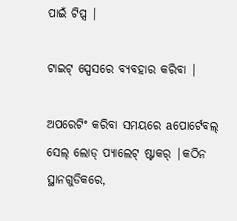ପାଇଁ ଟିପ୍ସ |

ଟାଇଟ୍ ସ୍ପେସରେ ବ୍ୟବହାର କରିବା |

ଅପରେଟିଂ କରିବା ସମୟରେ aପୋର୍ଟେବଲ୍ ସେଲ୍ ଲୋଡ୍ ପ୍ୟାଲେଟ୍ ଷ୍ଟାକର୍ |କଠିନ ସ୍ଥାନଗୁଡିକରେ,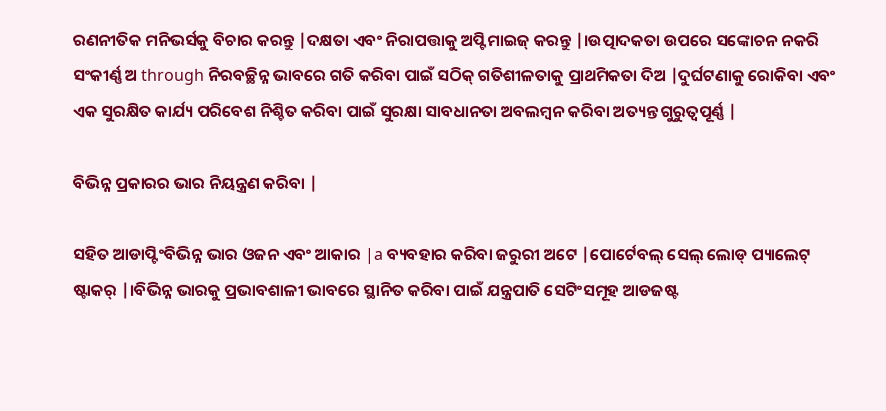ରଣନୀତିକ ମନିଭର୍ସକୁ ବିଚାର କରନ୍ତୁ |ଦକ୍ଷତା ଏବଂ ନିରାପତ୍ତାକୁ ଅପ୍ଟିମାଇଜ୍ କରନ୍ତୁ |।ଉତ୍ପାଦକତା ଉପରେ ସଙ୍କୋଚନ ନକରି ସଂକୀର୍ଣ୍ଣ ଅ through ନିରବଚ୍ଛିନ୍ନ ଭାବରେ ଗତି କରିବା ପାଇଁ ସଠିକ୍ ଗତିଶୀଳତାକୁ ପ୍ରାଥମିକତା ଦିଅ |ଦୁର୍ଘଟଣାକୁ ରୋକିବା ଏବଂ ଏକ ସୁରକ୍ଷିତ କାର୍ଯ୍ୟ ପରିବେଶ ନିଶ୍ଚିତ କରିବା ପାଇଁ ସୁରକ୍ଷା ସାବଧାନତା ଅବଲମ୍ବନ କରିବା ଅତ୍ୟନ୍ତ ଗୁରୁତ୍ୱପୂର୍ଣ୍ଣ |

ବିଭିନ୍ନ ପ୍ରକାରର ଭାର ନିୟନ୍ତ୍ରଣ କରିବା |

ସହିତ ଆଡାପ୍ଟିଂବିଭିନ୍ନ ଭାର ଓଜନ ଏବଂ ଆକାର |a ବ୍ୟବହାର କରିବା ଜରୁରୀ ଅଟେ |ପୋର୍ଟେବଲ୍ ସେଲ୍ ଲୋଡ୍ ପ୍ୟାଲେଟ୍ ଷ୍ଟାକର୍ |।ବିଭିନ୍ନ ଭାରକୁ ପ୍ରଭାବଶାଳୀ ଭାବରେ ସ୍ଥାନିତ କରିବା ପାଇଁ ଯନ୍ତ୍ରପାତି ସେଟିଂସମୂହ ଆଡଜଷ୍ଟ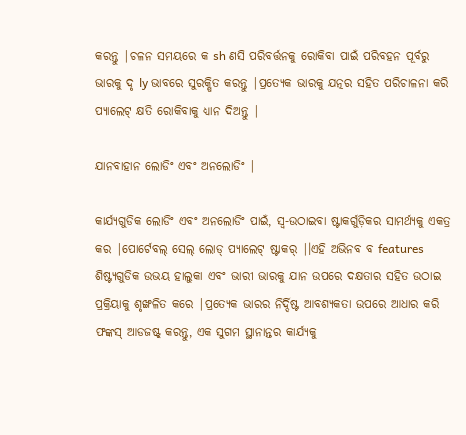କରନ୍ତୁ |ଚଳନ ସମୟରେ କ sh ଣସି ପରିବର୍ତ୍ତନକୁ ରୋକିବା ପାଇଁ ପରିବହନ ପୂର୍ବରୁ ଭାରକୁ ଦୃ ly ଭାବରେ ସୁରକ୍ଷିତ କରନ୍ତୁ |ପ୍ରତ୍ୟେକ ଭାରକୁ ଯତ୍ନର ସହିତ ପରିଚାଳନା କରି ପ୍ୟାଲେଟ୍ କ୍ଷତି ରୋକିବାକୁ ଧ୍ୟାନ ଦିଅନ୍ତୁ |

ଯାନବାହାନ ଲୋଡିଂ ଏବଂ ଅନଲୋଡିଂ |

କାର୍ଯ୍ୟଗୁଡିକ ଲୋଡିଂ ଏବଂ ଅନଲୋଡିଂ ପାଇଁ, ସ୍ୱ-ଉଠାଇବା ଷ୍ଟାକର୍ଗୁଡ଼ିକର ସାମର୍ଥ୍ୟକୁ ଏକତ୍ର କର |ପୋର୍ଟେବଲ୍ ସେଲ୍ ଲୋଡ୍ ପ୍ୟାଲେଟ୍ ଷ୍ଟାକର୍ |।ଏହି ଅଭିନବ ବ features ଶିଷ୍ଟ୍ୟଗୁଡିକ ଉଭୟ ହାଲୁକା ଏବଂ ଭାରୀ ଭାରକୁ ଯାନ ଉପରେ ଦକ୍ଷତାର ସହିତ ଉଠାଇ ପ୍ରକ୍ରିୟାକୁ ଶୃଙ୍ଖଳିତ କରେ |ପ୍ରତ୍ୟେକ ଭାରର ନିର୍ଦ୍ଦିଷ୍ଟ ଆବଶ୍ୟକତା ଉପରେ ଆଧାର କରି ଫଙ୍କସ୍ ଆଡଜଷ୍ଟ୍ କରନ୍ତୁ, ଏକ ସୁଗମ ସ୍ଥାନାନ୍ତର କାର୍ଯ୍ୟକୁ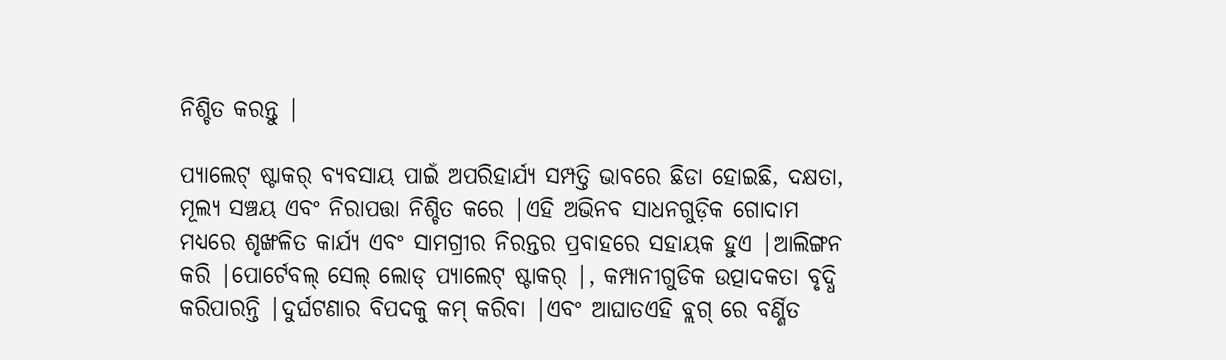ନିଶ୍ଚିତ କରନ୍ତୁ |

ପ୍ୟାଲେଟ୍ ଷ୍ଟାକର୍ ବ୍ୟବସାୟ ପାଇଁ ଅପରିହାର୍ଯ୍ୟ ସମ୍ପତ୍ତି ଭାବରେ ଛିଡା ହୋଇଛି, ଦକ୍ଷତା, ମୂଲ୍ୟ ସଞ୍ଚୟ ଏବଂ ନିରାପତ୍ତା ନିଶ୍ଚିତ କରେ |ଏହି ଅଭିନବ ସାଧନଗୁଡ଼ିକ ଗୋଦାମ ମଧ୍ୟରେ ଶୃଙ୍ଖଳିତ କାର୍ଯ୍ୟ ଏବଂ ସାମଗ୍ରୀର ନିରନ୍ତର ପ୍ରବାହରେ ସହାୟକ ହୁଏ |ଆଲିଙ୍ଗନ କରି |ପୋର୍ଟେବଲ୍ ସେଲ୍ ଲୋଡ୍ ପ୍ୟାଲେଟ୍ ଷ୍ଟାକର୍ |, କମ୍ପାନୀଗୁଡିକ ଉତ୍ପାଦକତା ବୃଦ୍ଧି କରିପାରନ୍ତି |ଦୁର୍ଘଟଣାର ବିପଦକୁ କମ୍ କରିବା |ଏବଂ ଆଘାତଏହି ବ୍ଲଗ୍ ରେ ବର୍ଣ୍ଣିତ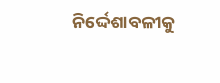ନିର୍ଦ୍ଦେଶାବଳୀକୁ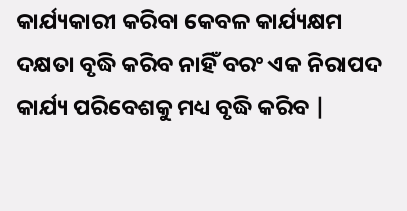କାର୍ଯ୍ୟକାରୀ କରିବା କେବଳ କାର୍ଯ୍ୟକ୍ଷମ ଦକ୍ଷତା ବୃଦ୍ଧି କରିବ ନାହିଁ ବରଂ ଏକ ନିରାପଦ କାର୍ଯ୍ୟ ପରିବେଶକୁ ମଧ୍ୟ ବୃଦ୍ଧି କରିବ |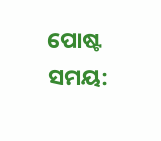ପୋଷ୍ଟ ସମୟ: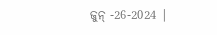ଜୁନ୍ -26-2024 |